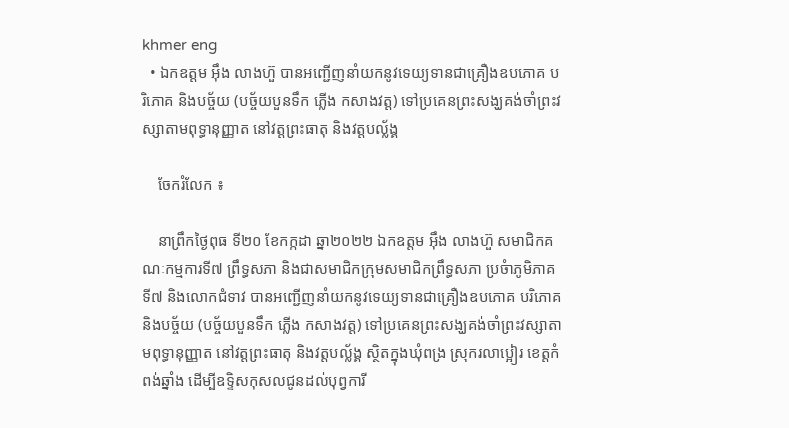khmer eng
  • ឯកឧត្តម អ៊ឹង លាងហ៊ួ បានអញ្ជើញនាំយកនូវទេយ្យទានជាគ្រឿងឧបភោគ បរិភោគ និងបច្ច័យ (បច្ច័យបួនទឹក ភ្លើង កសាងវត្ត) ទៅប្រគេនព្រះសង្ឃគង់ចាំព្រះវស្សាតាមពុទ្ធានុញ្ញាត នៅវត្តព្រះធាតុ និងវត្តបល្ល័ង្គ

    ចែករំលែក ៖

    នាព្រឹកថ្ងៃពុធ ទី២០ ខែកក្កដា ឆ្នា២០២២ ឯកឧត្តម អ៊ឹង លាងហ៊ួ សមាជិកគណៈកម្មការទី៧ ព្រឹទ្ធសភា និងជាសមាជិកក្រុមសមាជិកព្រឹទ្ធសភា ប្រចំាភូមិភាគទី៧ និងលោកជំទាវ បានអញ្ជើញនាំយកនូវទេយ្យទានជាគ្រឿងឧបភោគ បរិភោគ និងបច្ច័យ (បច្ច័យបួនទឹក ភ្លើង កសាងវត្ត) ទៅប្រគេនព្រះសង្ឃគង់ចាំព្រះវស្សាតាមពុទ្ធានុញ្ញាត នៅវត្តព្រះធាតុ និងវត្តបល្ល័ង្គ ស្ថិតក្នុងឃុំពង្រ ស្រុករលាប្អៀរ ខេត្តកំពង់ឆ្នាំង ដើម្បីឧទ្ទិសកុសលជូនដល់បុព្វការី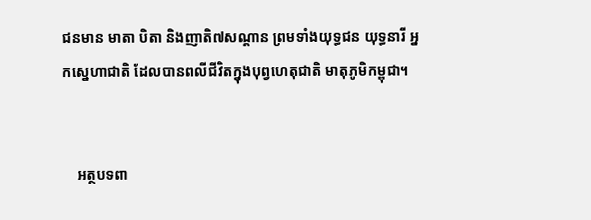ជនមាន មាតា បិតា និងញាតិ៧សណ្តាន ព្រមទាំងយុទ្ធជន យុទ្ធនារី អ្នកស្នេហាជាតិ ដែលបានពលីជីវិតក្នុងបុព្វហេតុជាតិ មាតុភូមិកម្ពុជា។


    អត្ថបទពា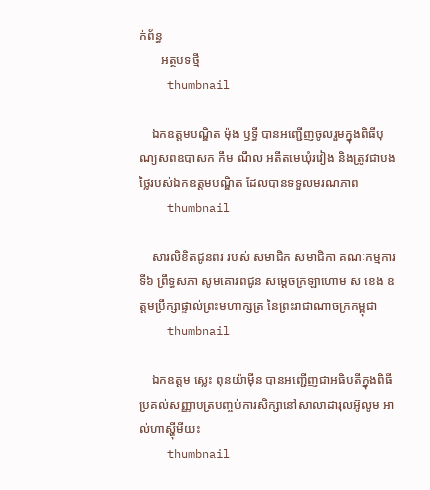ក់ព័ន្ធ
       អត្ថបទថ្មី
    thumbnail

    ឯកឧត្តមបណ្ឌិត ម៉ុង ឫទ្ធី បានអញ្ជើញចូលរួមក្នុងពិធីបុណ្យសពឧបាសក កឹម ណឹល អតីតមេឃុំរវៀង និងត្រូវជាបងថ្លៃរបស់ឯកឧត្តមបណ្ឌិត ដែលបានទទួលមរណភាព
    thumbnail

    សារលិខិតជូនពរ របស់ សមាជិក សមាជិកា គណៈកម្មការទី៦ ព្រឹទ្ធសភា សូមគោរពជូន សម្តេចក្រឡាហោម ស ខេង ឧត្តមប្រឹក្សាផ្ទាល់ព្រះមហាក្សត្រ នៃព្រះរាជាណាចក្រកម្ពុជា
    thumbnail

    ឯកឧត្តម ស្លេះ ពុនយ៉ាមុីន បានអញ្ជើញជាអធិបតីក្នុងពិធីប្រគល់សញ្ញាបត្របញ្ចប់ការសិក្សានៅសាលាដារុលអ៊ូលូម អាល់ហាស្ហុីមីយះ
    thumbnail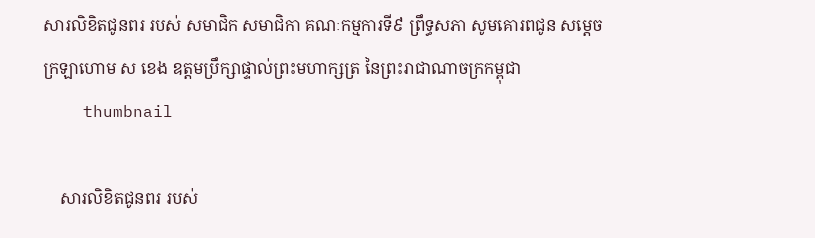សារលិខិតជូនពរ របស់ សមាជិក សមាជិកា គណៈកម្មការទី៩ ព្រឹទ្ធសភា សូមគោរពជូន សម្តេចក្រឡាហោម ស ខេង ឧត្តមប្រឹក្សាផ្ទាល់ព្រះមហាក្សត្រ នៃព្រះរាជាណាចក្រកម្ពុជា
    thumbnail

    សារលិខិតជូនពរ របស់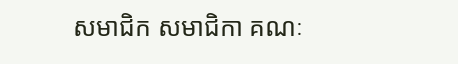សមាជិក សមាជិកា គណៈ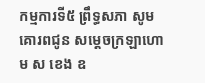កម្មការទី៥ ព្រឹទ្ធសភា សូមគោរពជូន សម្តេចក្រឡាហោម ស ខេង ឧ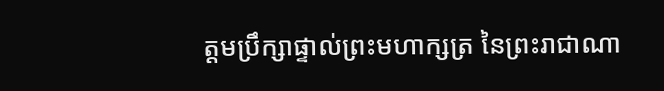ត្តមប្រឹក្សាផ្ទាល់ព្រះមហាក្សត្រ នៃព្រះរាជាណា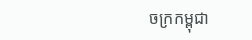ចក្រកម្ពុជា